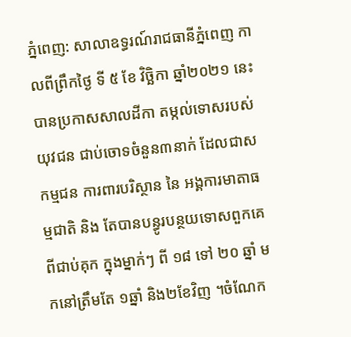ភ្នំពេញ: សាលាឧទ្ធរណ៍រាជធានីភ្នំពេញ កាលពីព្រឹកថ្ងៃ ទី ៥ ខែ វិច្ឆិកា ឆ្នាំ២០២១ នេះ បានប្រកាសសាលដីកា តម្កល់ទោសរបស់យុវជន ជាប់ចោទចំនួន៣នាក់ ដែលជាសកម្មជន ការពារបរិស្ថាន នៃ អង្គការមាតាធម្មជាតិ និង តែបានបន្ធូរបន្ថយទោសពួកគេ ពីជាប់គុក ក្នុងម្នាក់ៗ ពី ១៨ ទៅ ២០ ឆ្នាំ មកនៅត្រឹមតែ ១ឆ្នាំ និង២ខែវិញ ។ចំណែក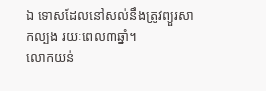ឯ ទោសដែលនៅសល់នឹងត្រូវព្យួរសាកល្បង រយៈពេល៣ឆ្នាំ។
លោកយន់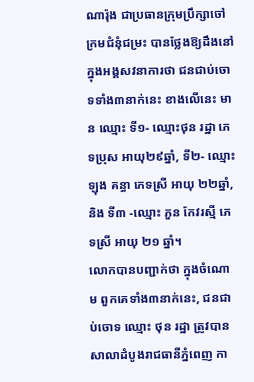ណារ៉ុង ជាប្រធានក្រុមប្រឹក្សាចៅក្រមជំនុំជម្រះ បានថ្លែងឱ្យដឹងនៅក្នុងអង្គសវនាការថា ជនជាប់ចោទទាំង៣នាក់នេះ ខាងលើនេះ មាន ឈ្មោះ ទី១- ឈ្មោះថុន រដ្ឋា ភេទប្រុស អាយុ២៩ឆ្នាំ, ទី២- ឈ្មោះ ឡុង គន្ធា ភេទស្រី អាយុ ២២ឆ្នាំ, និង ទី៣ -ឈ្មោះ ភួន កែវរស្មី ភេទស្រី អាយុ ២១ ឆ្នាំ។
លោកបានបញ្ជាក់ថា ក្នុងចំណោម ពួកគេទាំង៣នាក់នេះ, ជនជាប់ចោទ ឈ្មោះ ថុន រដ្ឋា ត្រូវបានសាលាដំបូងរាជធានីភ្នំពេញ កា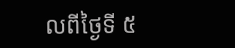លពីថ្ងៃទី ៥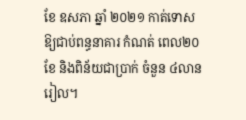ខែ ឧសភា ឆ្នាំ ២០២១ កាត់ទោសឱ្យជាប់ពន្ធនាគារ កំណត់ ពេល២០ខែ និងពិន័យជាប្រាក់ ចំនួន ៤លានរៀល។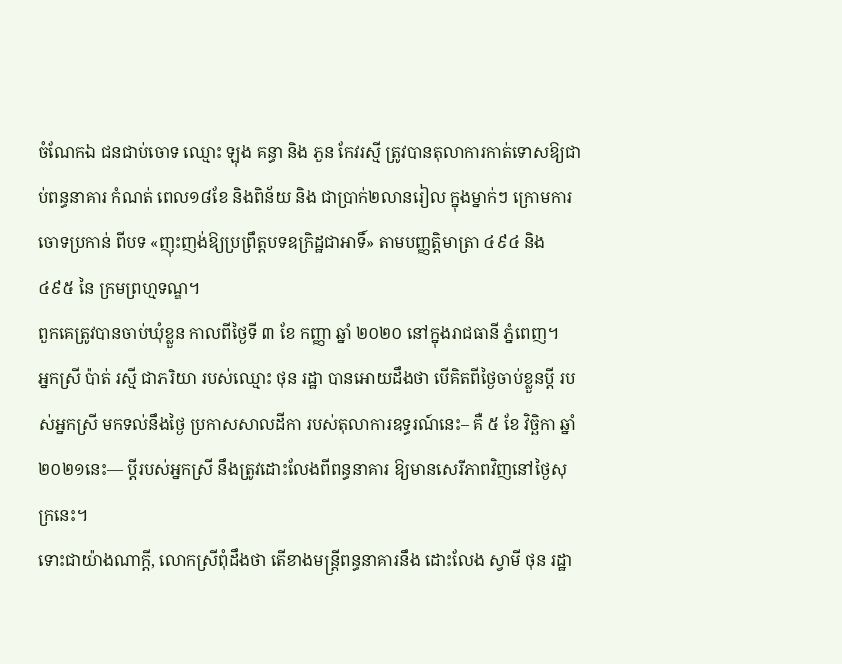ចំណែកឯ ជនជាប់ចោទ ឈ្មោះ ឡុង គន្ធា និង ភួន កែវរស្មី ត្រូវបានតុលាការកាត់ទោសឱ្យជាប់ពន្ធនាគារ កំណត់ ពេល១៨ខែ និងពិន័យ និង ជាប្រាក់២លានរៀល ក្នុងម្នាក់ៗ ក្រោមការចោទប្រកាន់ ពីបទ «ញុះញង់ឱ្យប្រព្រឹត្តបទឧក្រិដ្ឋជាអាទិ៍» តាមបញ្ញត្តិមាត្រា ៤៩៤ និង ៤៩៥ នៃ ក្រមព្រហ្មទណ្ឌ។
ពួកគេត្រូវបានចាប់ឃុំខ្លួន កាលពីថ្ងៃទី ៣ ខែ កញ្ញា ឆ្នាំ ២០២០ នៅក្នុងរាជធានី ភ្នំពេញ។
អ្នកស្រី ប៉ាត់ រស្មី ជាភរិយា របស់ឈ្មោះ ថុន រដ្ឋា បានអោយដឹងថា បើគិតពីថ្ងៃចាប់ខ្លួនប្តី របស់អ្នកស្រី មកទល់នឹងថ្ងៃ ប្រកាសសាលដីកា របស់តុលាការឧទ្ធរណ៍នេះ– គឺ ៥ ខែ វិច្ឆិកា ឆ្នាំ ២០២១នេះ— ប្តីរបស់អ្នកស្រី នឹងត្រូវដោះលែងពីពន្ធនាគារ ឱ្យមានសេរីភាពវិញនៅថ្ងៃសុក្រនេះ។
ទោះជាយ៉ាងណាក្តី, លោកស្រីពុំដឹងថា តើខាងមន្រ្តីពន្ធនាគារនឹង ដោះលែង ស្វាមី ថុន រដ្ឋា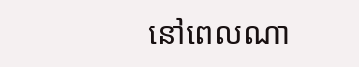នៅពេលណា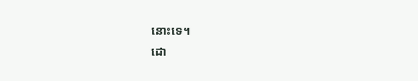នោះទេ។
ដោ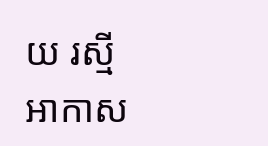យ រស្មី អាកាស